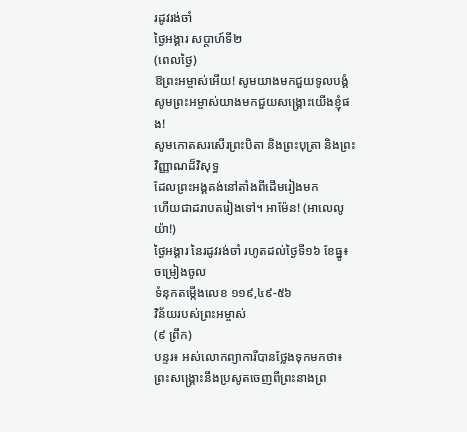រដូវរង់ចាំ
ថ្ងៃអង្គារ សប្ដាហ៍ទី២
(ពេលថ្ងៃ)
ឱព្រះអម្ចាស់អើយ! សូមយាងមកជួយទូលបង្គំ
សូមព្រះអម្ចាស់យាងមកជួយសង្គ្រោះយើងខ្ញុំផង!
សូមកោតសរសើរព្រះបិតា និងព្រះបុត្រា និងព្រះវិញ្ញាណដ៏វិសុទ្ធ
ដែលព្រះអង្គគង់នៅតាំងពីដើមរៀងមក
ហើយជាដរាបតរៀងទៅ។ អាម៉ែន! (អាលេលូយ៉ា!)
ថ្ងៃអង្គារ នៃរដូវរង់ចាំ រហូតដល់ថ្ងៃទី១៦ ខែធ្នូ៖
ចម្រៀងចូល
ទំនុកតម្កើងលេខ ១១៩,៤៩-៥៦
វិន័យរបស់ព្រះអម្ចាស់
(៩ ព្រឹក)
បន្ទរ៖ អស់លោកព្យាការីបានថ្លែងទុកមកថា៖ ព្រះសង្គ្រោះនឹងប្រសូតចេញពីព្រះនាងព្រ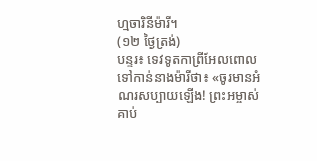ហ្មចារិនីម៉ារី។
(១២ ថ្ងៃត្រង់)
បន្ទរ៖ ទេវទូតកាព្រីអែលពោលទៅកាន់នាងម៉ារីថា៖ «ចូរមានអំណរសប្បាយឡើង! ព្រះអម្ចាស់គាប់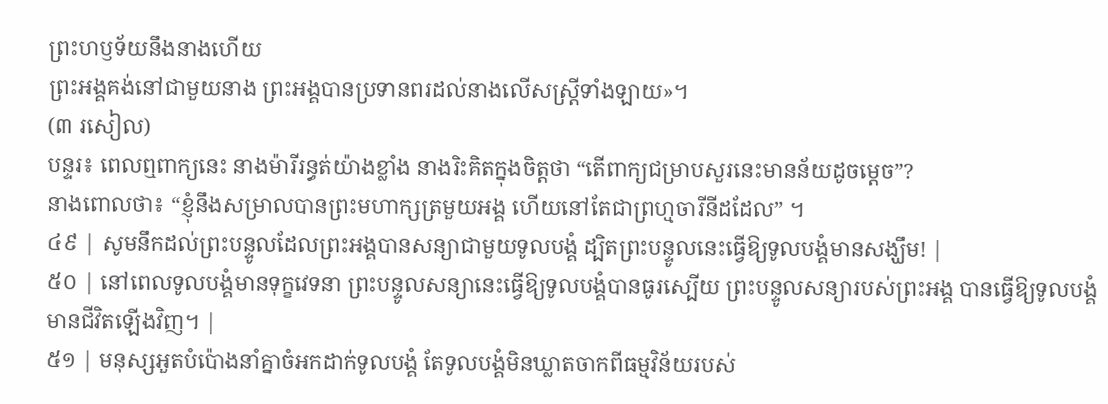ព្រះហឫទ័យនឹងនាងហើយ
ព្រះអង្គគង់នៅជាមួយនាង ព្រះអង្គបានប្រទានពរដល់នាងលើសស្ត្រីទាំងឡាយ»។
(៣ រសៀល)
បន្ទរ៖ ពេលឮពាក្យនេះ នាងម៉ារីរន្ធត់យ៉ាងខ្លាំង នាងរិះគិតក្នុងចិត្តថា “តើពាក្យជម្រាបសួរនេះមានន័យដូចម្ដេច”?
នាងពោលថា៖ “ខ្ញុំនឹងសម្រាលបានព្រះមហាក្សត្រមួយអង្គ ហើយនៅតែជាព្រហ្មចារីនីដដែល” ។
៤៩ | សូមនឹកដល់ព្រះបន្ទូលដែលព្រះអង្គបានសន្យាជាមួយទូលបង្គំ ដ្បិតព្រះបន្ទូលនេះធ្វើឱ្យទូលបង្គំមានសង្ឃឹម! |
៥០ | នៅពេលទូលបង្គំមានទុក្ខវេទនា ព្រះបន្ទូលសន្យានេះធ្វើឱ្យទូលបង្គំបានធូរស្បើយ ព្រះបន្ទូលសន្យារបស់ព្រះអង្គ បានធ្វើឱ្យទូលបង្គំមានជីវិតឡើងវិញ។ |
៥១ | មនុស្សអួតបំប៉ោងនាំគ្នាចំអកដាក់ទូលបង្គំ តែទូលបង្គំមិនឃ្លាតចាកពីធម្មវិន័យរបស់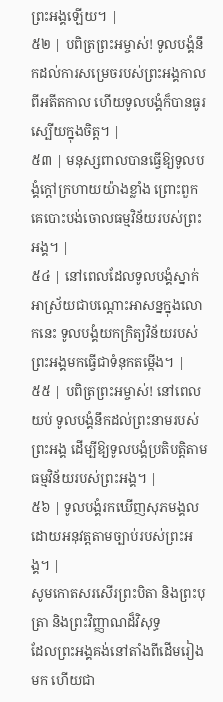ព្រះអង្គឡើយ។ |
៥២ | បពិត្រព្រះអម្ចាស់! ទូលបង្គំនឹកដល់ការសម្រេចរបស់ព្រះអង្គកាលពីអតីតកាល ហើយទូលបង្គំក៏បានធូរស្បើយក្នុងចិត្ត។ |
៥៣ | មនុស្សពាលបានធ្វើឱ្យទូលបង្គំក្តៅក្រហាយយ៉ាងខ្លាំង ព្រោះពួកគេបោះបង់ចោលធម្មវិន័យរបស់ព្រះអង្គ។ |
៥៤ | នៅពេលដែលទូលបង្គំស្នាក់អាស្រ័យជាបណ្តោះអាសន្នក្នុងលោកនេះ ទូលបង្គំយកក្រិត្យវិន័យរបស់ព្រះអង្គមកធ្វើជាទំនុកតម្កើង។ |
៥៥ | បពិត្រព្រះអម្ចាស់! នៅពេលយប់ ទូលបង្គំនឹកដល់ព្រះនាមរបស់ព្រះអង្គ ដើម្បីឱ្យទូលបង្គំប្រតិបត្តិតាមធម្មវិន័យរបស់ព្រះអង្គ។ |
៥៦ | ទូលបង្គំរកឃើញសុភមង្គល ដោយអនុវត្តតាមច្បាប់របស់ព្រះអង្គ។ |
សូមកោតសរសើរព្រះបិតា និងព្រះបុត្រា និងព្រះវិញ្ញាណដ៏វិសុទ្ធ
ដែលព្រះអង្គគង់នៅតាំងពីដើមរៀងមក ហើយជា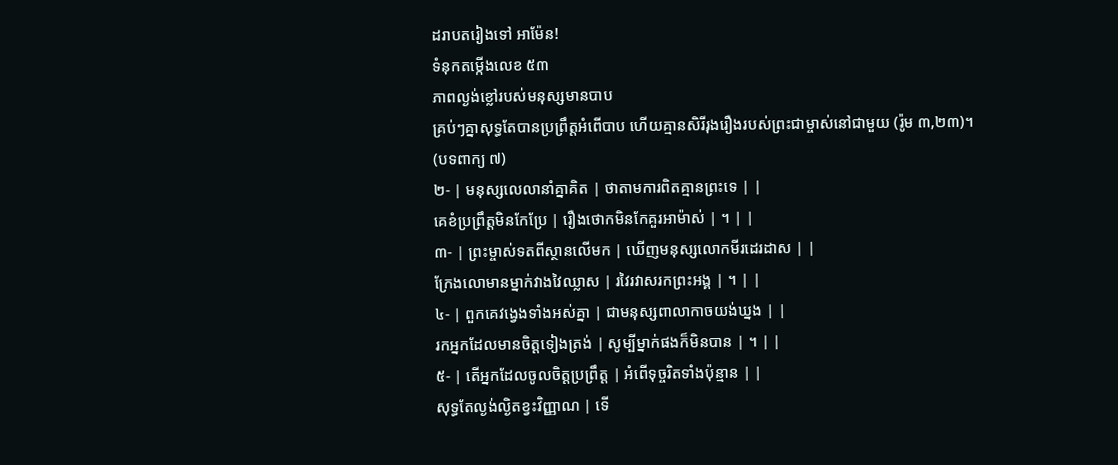ដរាបតរៀងទៅ អាម៉ែន!
ទំនុកតម្កើងលេខ ៥៣
ភាពល្ងង់ខ្លៅរបស់មនុស្សមានបាប
គ្រប់ៗគ្នាសុទ្ធតែបានប្រព្រឹត្តអំពើបាប ហើយគ្មានសិរីរុងរឿងរបស់ព្រះជាម្ចាស់នៅជាមួយ (រ៉ូម ៣,២៣)។
(បទពាក្យ ៧)
២- | មនុស្សលេលានាំគ្នាគិត | ថាតាមការពិតគ្មានព្រះទេ | |
គេខំប្រព្រឹត្តមិនកែប្រែ | រឿងថោកមិនកែគួរអាម៉ាស់ | ។ | |
៣- | ព្រះម្ចាស់ទតពីស្ថានលើមក | ឃើញមនុស្សលោកមីរដេរដាស | |
ក្រែងលោមានម្នាក់វាងវៃឈ្លាស | រវៃរវាសរកព្រះអង្គ | ។ | |
៤- | ពួកគេវង្វេងទាំងអស់គ្នា | ជាមនុស្សពាលាកាចយង់ឃ្នង | |
រកអ្នកដែលមានចិត្តទៀងត្រង់ | សូម្បីម្នាក់ផងក៏មិនបាន | ។ | |
៥- | តើអ្នកដែលចូលចិត្តប្រព្រឹត្ត | អំពើទុច្ចរិតទាំងប៉ុន្មាន | |
សុទ្ធតែល្ងង់ល្ងិតខ្វះវិញ្ញាណ | ទើ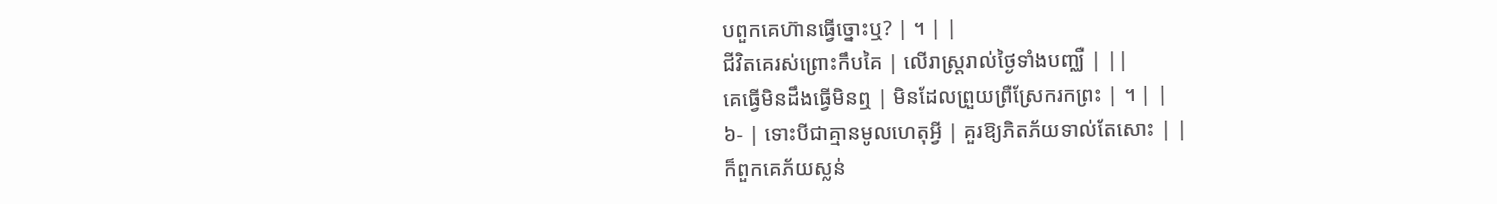បពួកគេហ៊ានធ្វើច្នោះឬ? | ។ | |
ជីវិតគេរស់ព្រោះកឹបគៃ | លើរាស្ត្ររាល់ថ្ងៃទាំងបញ្ឈឺ | ||
គេធ្វើមិនដឹងធ្វើមិនឮ | មិនដែលព្រួយព្រឺស្រែករកព្រះ | ។ | |
៦- | ទោះបីជាគ្មានមូលហេតុអ្វី | គួរឱ្យភិតភ័យទាល់តែសោះ | |
ក៏ពួកគេភ័យស្លន់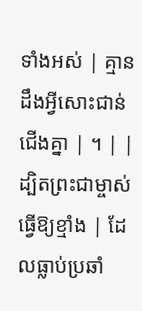ទាំងអស់ | គ្មានដឹងអ្វីសោះជាន់ជើងគ្នា | ។ | |
ដ្បិតព្រះជាម្ចាស់ធ្វើឱ្យខ្មាំង | ដែលធ្លាប់ប្រឆាំ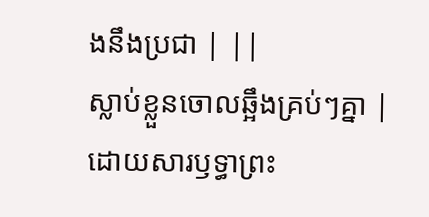ងនឹងប្រជា | ||
ស្លាប់ខ្លួនចោលឆ្អឹងគ្រប់ៗគ្នា | ដោយសារឫទ្ធាព្រះ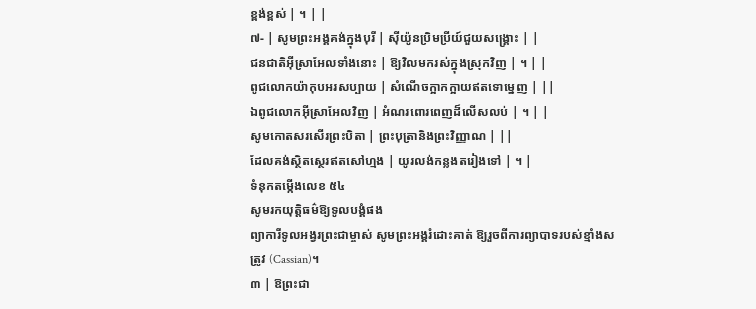ខ្ពង់ខ្ពស់ | ។ | |
៧- | សូមព្រះអង្គគង់ក្នុងបុរី | ស៊ីយ៉ូនប្រិមប្រីយ៍ជួយសង្គ្រោះ | |
ជនជាតិអ៊ីស្រាអែលទាំងនោះ | ឱ្យវិលមករស់ក្នុងស្រុកវិញ | ។ | |
ពូជលោកយ៉ាកុបអរសប្បាយ | សំណើចក្អាកក្អាយឥតទោម្នេញ | ||
ឯពូជលោកអ៊ីស្រាអែលវិញ | អំណរពោរពេញដ៏លើសលប់ | ។ | |
សូមកោតសរសើរព្រះបិតា | ព្រះបុត្រានិងព្រះវិញ្ញាណ | ||
ដែលគង់ស្ថិតស្ថេរឥតសៅហ្មង | យូរលង់កន្លងតរៀងទៅ | ។ |
ទំនុកតម្កើងលេខ ៥៤
សូមរកយុត្តិធម៌ឱ្យទូលបង្គំផង
ព្យាការីទូលអង្វរព្រះជាម្ចាស់ សូមព្រះអង្គរំដោះគាត់ ឱ្យរួចពីការព្យាបាទរបស់ខ្មាំងសត្រូវ (Cassian)។
៣ | ឱព្រះជា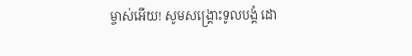ម្ចាស់អើយ! សូមសង្គ្រោះទូលបង្គំ ដោ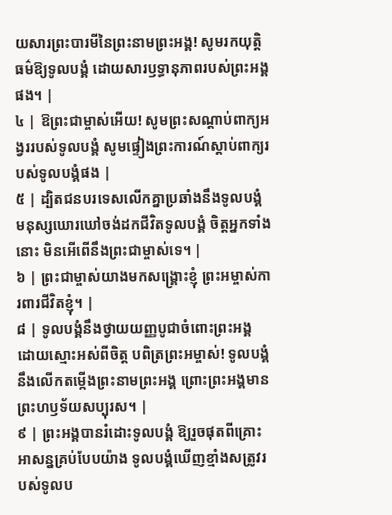យសារព្រះបារមីនៃព្រះនាមព្រះអង្គ! សូមរកយុត្តិធម៌ឱ្យទូលបង្គំ ដោយសារឫទ្ធានុភាពរបស់ព្រះអង្គផង។ |
៤ | ឱព្រះជាម្ចាស់អើយ! សូមព្រះសណ្តាប់ពាក្យអង្វររបស់ទូលបង្គំ សូមផ្ទៀងព្រះការណ៍ស្តាប់ពាក្យរបស់ទូលបង្គំផង |
៥ | ដ្បិតជនបរទេសលើកគ្នាប្រឆាំងនឹងទូលបង្គំ មនុស្សឃោរឃៅចង់ដកជីវិតទូលបង្គំ ចិត្តអ្នកទាំងនោះ មិនអើពើនឹងព្រះជាម្ចាស់ទេ។ |
៦ | ព្រះជាម្ចាស់យាងមកសង្គ្រោះខ្ញុំ ព្រះអម្ចាស់ការពារជីវិតខ្ញុំ។ |
៨ | ទូលបង្គំនឹងថ្វាយយញ្ញបូជាចំពោះព្រះអង្គ ដោយស្មោះអស់ពីចិត្ត បពិត្រព្រះអម្ចាស់! ទូលបង្គំនឹងលើកតម្កើងព្រះនាមព្រះអង្គ ព្រោះព្រះអង្គមានព្រះហឫទ័យសប្បុរស។ |
៩ | ព្រះអង្គបានរំដោះទូលបង្គំ ឱ្យរួចផុតពីគ្រោះអាសន្នគ្រប់បែបយ៉ាង ទូលបង្គំឃើញខ្មាំងសត្រូវរបស់ទូលប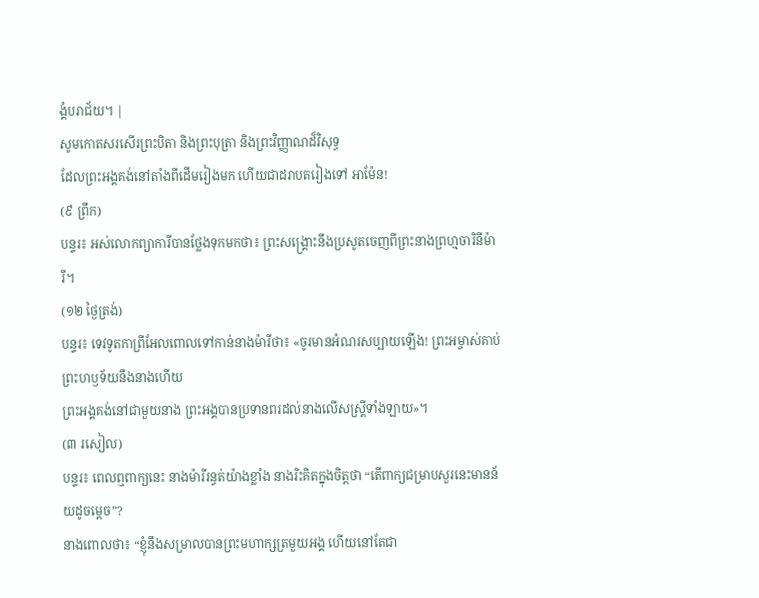ង្គំបរាជ័យ។ |
សូមកោតសរសើរព្រះបិតា និងព្រះបុត្រា និងព្រះវិញ្ញាណដ៏វិសុទ្ធ
ដែលព្រះអង្គគង់នៅតាំងពីដើមរៀងមក ហើយជាដរាបតរៀងទៅ អាម៉ែន!
(៩ ព្រឹក)
បន្ទរ៖ អស់លោកព្យាការីបានថ្លែងទុកមកថា៖ ព្រះសង្គ្រោះនឹងប្រសូតចេញពីព្រះនាងព្រហ្មចារិនីម៉ារី។
(១២ ថ្ងៃត្រង់)
បន្ទរ៖ ទេវទូតកាព្រីអែលពោលទៅកាន់នាងម៉ារីថា៖ «ចូរមានអំណរសប្បាយឡើង! ព្រះអម្ចាស់គាប់ព្រះហឫទ័យនឹងនាងហើយ
ព្រះអង្គគង់នៅជាមួយនាង ព្រះអង្គបានប្រទានពរដល់នាងលើសស្ត្រីទាំងឡាយ»។
(៣ រសៀល)
បន្ទរ៖ ពេលឮពាក្យនេះ នាងម៉ារីរន្ធត់យ៉ាងខ្លាំង នាងរិះគិតក្នុងចិត្តថា “តើពាក្យជម្រាបសួរនេះមានន័យដូចម្ដេច”?
នាងពោលថា៖ “ខ្ញុំនឹងសម្រាលបានព្រះមហាក្សត្រមួយអង្គ ហើយនៅតែជា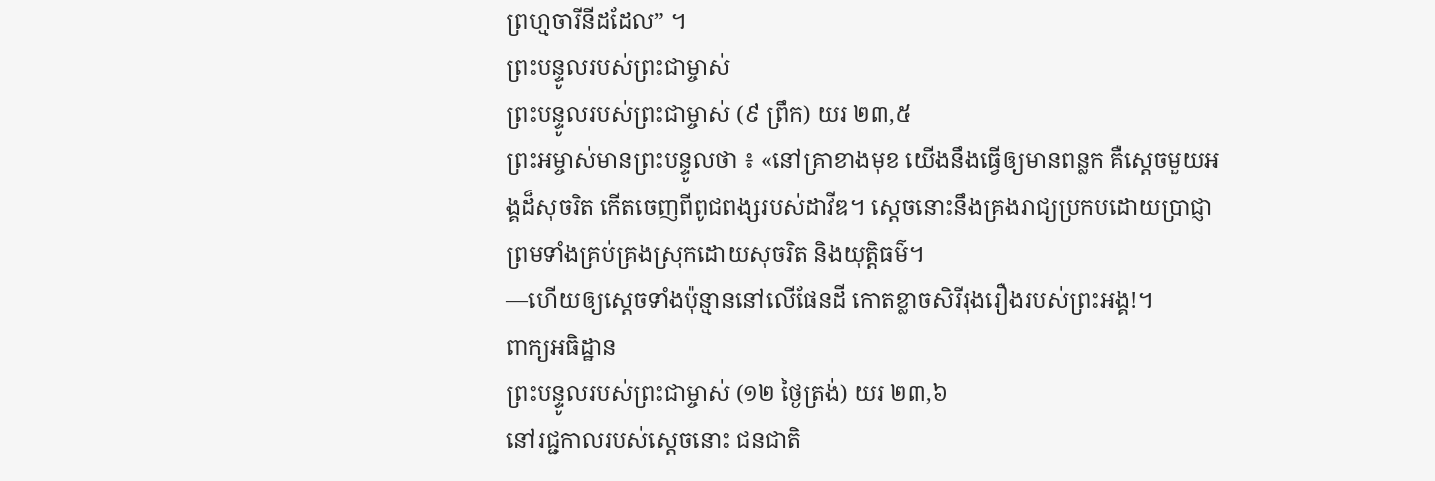ព្រហ្មចារីនីដដែល” ។
ព្រះបន្ទូលរបស់ព្រះជាម្ចាស់
ព្រះបន្ទូលរបស់ព្រះជាម្ចាស់ (៩ ព្រឹក) យរ ២៣,៥
ព្រះអម្ចាស់មានព្រះបន្ទូលថា ៖ «នៅគ្រាខាងមុខ យើងនឹងធ្វើឲ្យមានពន្លក គឺស្តេចមួយអង្គដ៏សុចរិត កើតចេញពីពូជពង្សរបស់ដាវីឌ។ ស្តេចនោះនឹងគ្រងរាជ្យប្រកបដោយប្រាជ្ញា ព្រមទាំងគ្រប់គ្រងស្រុកដោយសុចរិត និងយុត្តិធម៌។
—ហើយឲ្យស្តេចទាំងប៉ុន្មាននៅលើផែនដី កោតខ្លាចសិរីរុងរឿងរបស់ព្រះអង្គ!។
ពាក្យអធិដ្ឋាន
ព្រះបន្ទូលរបស់ព្រះជាម្ចាស់ (១២ ថ្ងៃត្រង់) យរ ២៣,៦
នៅរជ្ជកាលរបស់ស្តេចនោះ ជនជាតិ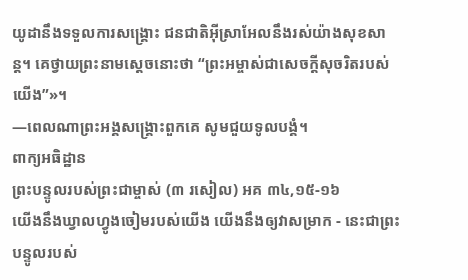យូដានឹងទទួលការសង្គ្រោះ ជនជាតិអ៊ីស្រាអែលនឹងរស់យ៉ាងសុខសាន្ត។ គេថ្វាយព្រះនាមស្តេចនោះថា “ព្រះអម្ចាស់ជាសេចក្ដីសុចរិតរបស់យើង”»។
—ពេលណាព្រះអង្គសង្គ្រោះពួកគេ សូមជួយទូលបង្គំ។
ពាក្យអធិដ្ឋាន
ព្រះបន្ទូលរបស់ព្រះជាម្ចាស់ (៣ រសៀល) អគ ៣៤,១៥-១៦
យើងនឹងឃ្វាលហ្វូងចៀមរបស់យើង យើងនឹងឲ្យវាសម្រាក - នេះជាព្រះបន្ទូលរបស់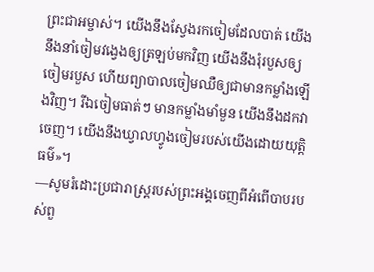ព្រះជាអម្ចាស់។ យើងនឹងស្វែងរកចៀមដែលបាត់ យើងនឹងនាំចៀមវង្វេងឲ្យត្រឡប់មកវិញ យើងនឹងរុំរបួសឲ្យចៀមរបួស ហើយព្យាបាលចៀមឈឺឲ្យជាមានកម្លាំងឡើងវិញ។ រីឯចៀមធាត់ៗ មានកម្លាំងមាំមួន យើងនឹងដកវាចេញ។ យើងនឹងឃ្វាលហ្វូងចៀមរបស់យើងដោយយុត្តិធម៌»។
—សូមរំដោះប្រជារាស្រ្តរបស់ព្រះអង្គចេញពីអំពើបាបរបស់ពួ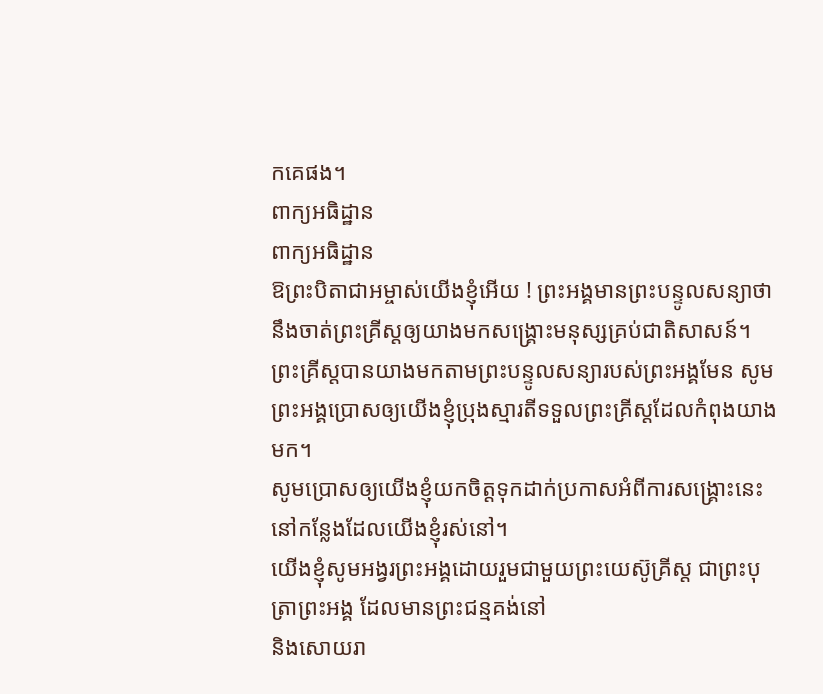កគេផង។
ពាក្យអធិដ្ឋាន
ពាក្យអធិដ្ឋាន
ឱព្រះបិតាជាអម្ចាស់យើងខ្ញុំអើយ ! ព្រះអង្គមានព្រះបន្ទូលសន្យាថា នឹងចាត់ព្រះគ្រីស្តឲ្យយាងមកសង្រ្គោះមនុស្សគ្រប់ជាតិសាសន៍។
ព្រះគ្រីស្តបានយាងមកតាមព្រះបន្ទូលសន្យារបស់ព្រះអង្គមែន សូមព្រះអង្គប្រោសឲ្យយើងខ្ញុំប្រុងស្មារតីទទួលព្រះគ្រីស្តដែលកំពុងយាងមក។
សូមប្រោសឲ្យយើងខ្ញុំយកចិត្តទុកដាក់ប្រកាសអំពីការសង្គ្រោះនេះ នៅកន្លែងដែលយើងខ្ញុំរស់នៅ។
យើងខ្ញុំសូមអង្វរព្រះអង្គដោយរួមជាមួយព្រះយេស៊ូគ្រីស្ត ជាព្រះបុត្រាព្រះអង្គ ដែលមានព្រះជន្មគង់នៅ
និងសោយរា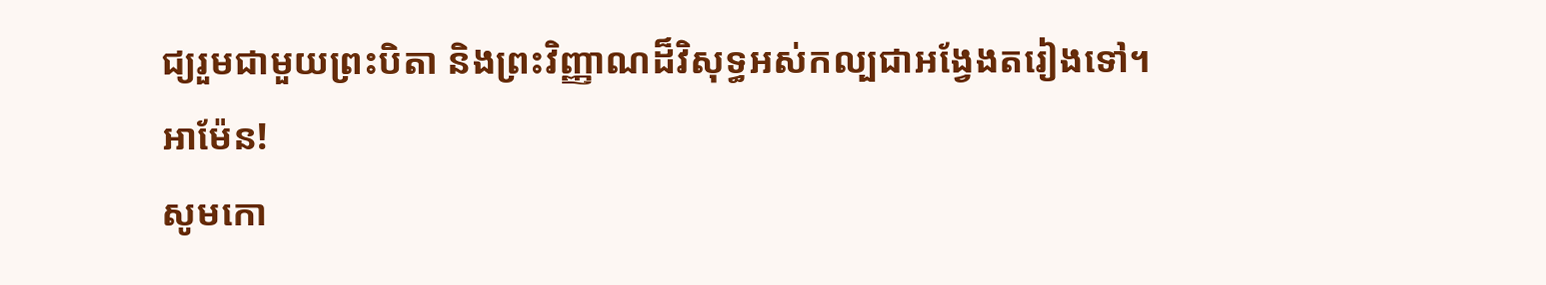ជ្យរួមជាមួយព្រះបិតា និងព្រះវិញ្ញាណដ៏វិសុទ្ធអស់កល្បជាអង្វែងតរៀងទៅ។ អាម៉ែន!
សូមកោ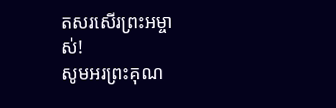តសរសើរព្រះអម្ចាស់!
សូមអរព្រះគុណ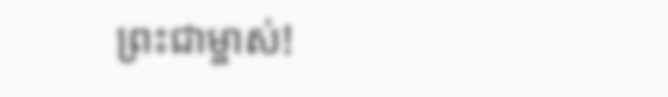ព្រះជាម្ចាស់!